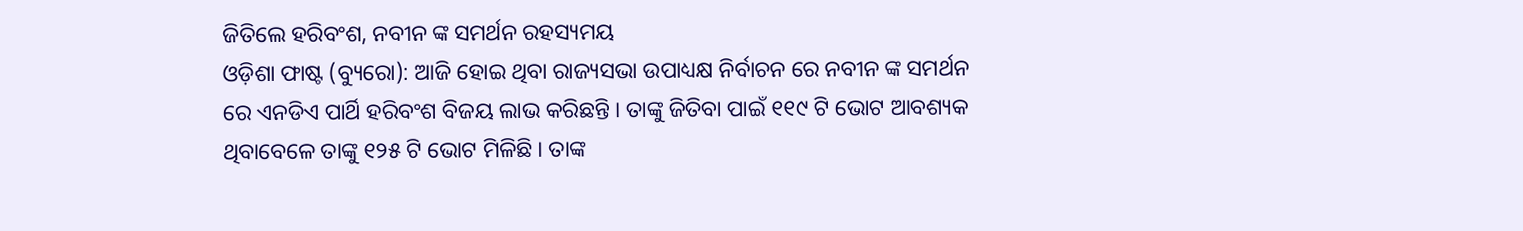ଜିତିଲେ ହରିବଂଶ, ନବୀନ ଙ୍କ ସମର୍ଥନ ରହସ୍ୟମୟ
ଓଡ଼ିଶା ଫାଷ୍ଟ (ବ୍ୟୁରୋ): ଆଜି ହୋଇ ଥିବା ରାଜ୍ୟସଭା ଉପାଧ୍ୟକ୍ଷ ନିର୍ବାଚନ ରେ ନବୀନ ଙ୍କ ସମର୍ଥନ ରେ ଏନଡିଏ ପାର୍ଥି ହରିବଂଶ ବିଜୟ ଲାଭ କରିଛନ୍ତି । ତାଙ୍କୁ ଜିତିବା ପାଇଁ ୧୧୯ ଟି ଭୋଟ ଆବଶ୍ୟକ ଥିବାବେଳେ ତାଙ୍କୁ ୧୨୫ ଟି ଭୋଟ ମିଳିଛି । ତାଙ୍କ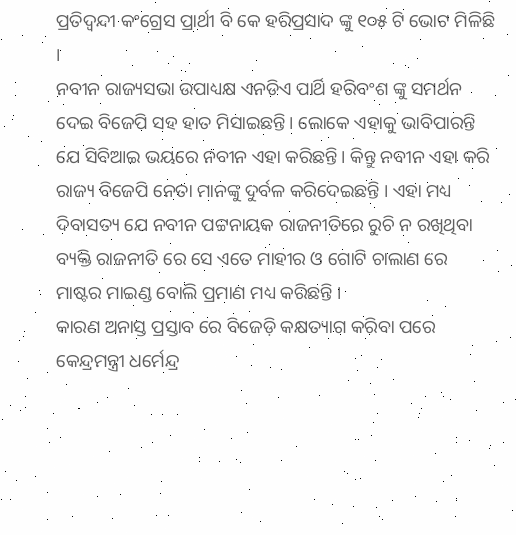ପ୍ରତିଦ୍ବନ୍ଦୀ କଂଗ୍ରେସ ପ୍ରାର୍ଥୀ ବି କେ ହରିପ୍ରସାଦ ଙ୍କୁ ୧୦୫ ଟି ଭୋଟ ମିଳିଛି ।
ନବୀନ ରାଜ୍ୟସଭା ଉପାଧ୍ୟକ୍ଷ ଏନଡିଏ ପାର୍ଥି ହରିବଂଶ ଙ୍କୁ ସମର୍ଥନ ଦେଇ ବିଜେପି ସହ ହାତ ମିସାଇଛନ୍ତି। ଲୋକେ ଏହାକୁ ଭାବିପାରନ୍ତି ଯେ ସିବିଆଇ ଭୟରେ ନବୀନ ଏହା କରିଛନ୍ତି। କିନ୍ତୁ ନବୀନ ଏହା କରି ରାଜ୍ୟ ବିଜେପି ନେତା ମାନଙ୍କୁ ଦୁର୍ବଳ କରିଦେଇଛନ୍ତି । ଏହା ମଧ୍ୟ ଦିବାସତ୍ୟ ଯେ ନବୀନ ପଟ୍ଟନାୟକ ରାଜନୀତିରେ ରୁଚି ନ ରଖିଥିବା ବ୍ୟକ୍ତି ରାଜନୀତି ରେ ସେ ଏତେ ମାହୀର ଓ ଗୋଟି ଚାଲାଣ ରେ ମାଷ୍ଟର ମାଇଣ୍ଡ ବୋଲି ପ୍ରମାଣ ମଧ୍ୟ କରିଛନ୍ତି ।
କାରଣ ଅନାସ୍ତ ପ୍ରସ୍ତାବ ରେ ବିଜେଡ଼ି କକ୍ଷତ୍ୟାଗ କରିବା ପରେ କେନ୍ଦ୍ରମନ୍ତ୍ରୀ ଧର୍ମେନ୍ଦ୍ର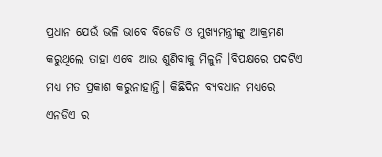ପ୍ରଧାନ ଯେଉଁ ଭଳି ଭାବେ ବିଜେଡି ଓ ମୁଖ୍ୟମନ୍ତ୍ରୀଙ୍କୁ ଆକ୍ରମଣ କରୁଥିଲେ ତାହା ଏବେ ଆଉ ଶୁଣିବାକୁ ମିଳୁନି ।ବିପକ୍ଷରେ ପଦଟିଏ ମଧ୍ୟ ମତ ପ୍ରକାଶ କରୁନାହାନ୍ତି। କିଛିଦିନ ବ୍ୟବଧାନ ମଧ୍ୟରେ ଏନଡିଏ ର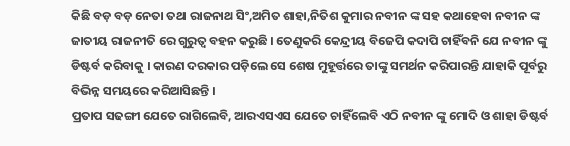କିଛି ବଡ଼ ବଡ଼ ନେତା ତଥା ରାଜନାଥ ସିଂ,ଅମିତ ଶାହା,ନିତିଶ କୁମାର ନବୀନ ଙ୍କ ସହ କଥାହେବା ନବୀନ ଙ୍କ ଜାତୀୟ ରାଜନୀତି ରେ ଗୁରୁତ୍ୱ ବହନ କରୁଛି । ତେଣୁକରି କେନ୍ଦ୍ରୀୟ ବିଜେପି କଦାପି ଚାହିଁବନି ଯେ ନବୀନ ଙ୍କୁ ଡିଷ୍ଟର୍ବ କରିବାକୁ । କାରଣ ଦରକାର ପଡ଼ିଲେ ସେ ଶେଷ ମୁହୂର୍ତ୍ତରେ ତାଙ୍କୁ ସମର୍ଥନ କରିପାରନ୍ତି ଯାହାକି ପୂର୍ବରୁ ବିଭିନ୍ନ ସମୟରେ କରିଆସିଛନ୍ତି ।
ପ୍ରତାପ ସଢଙ୍ଗୀ ଯେତେ ରାଗିଲେବି, ଆରଏସଏସ ଯେତେ ଚାହିଁଲେବି ଏଠି ନବୀନ ଙ୍କୁ ମୋଦି ଓ ଶାହା ଡିଷ୍ଟର୍ବ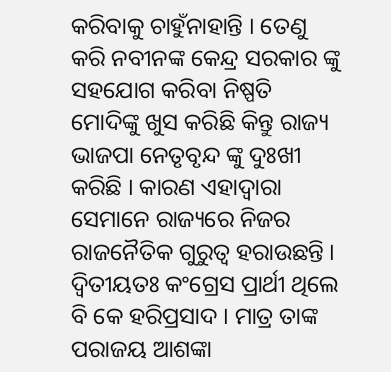କରିବାକୁ ଚାହୁଁନାହାନ୍ତି । ତେଣୁ କରି ନବୀନଙ୍କ କେନ୍ଦ୍ର ସରକାର ଙ୍କୁ ସହଯୋଗ କରିବା ନିଷ୍ପତି ମୋଦିଙ୍କୁ ଖୁସ କରିଛି କିନ୍ତୁ ରାଜ୍ୟ ଭାଜପା ନେତୃବୃନ୍ଦ ଙ୍କୁ ଦୁଃଖୀ କରିଛି । କାରଣ ଏହାଦ୍ୱାରା ସେମାନେ ରାଜ୍ୟରେ ନିଜର ରାଜନୈତିକ ଗୁରୁତ୍ୱ ହରାଉଛନ୍ତି । ଦ୍ଵିତୀୟତଃ କଂଗ୍ରେସ ପ୍ରାର୍ଥୀ ଥିଲେ ବି କେ ହରିପ୍ରସାଦ । ମାତ୍ର ତାଙ୍କ ପରାଜୟ ଆଶଙ୍କା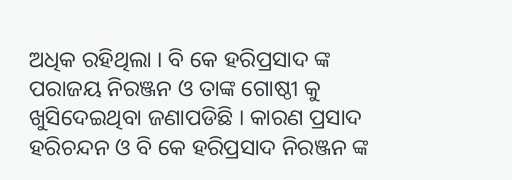ଅଧିକ ରହିଥିଲା । ବି କେ ହରିପ୍ରସାଦ ଙ୍କ ପରାଜୟ ନିରଞ୍ଜନ ଓ ତାଙ୍କ ଗୋଷ୍ଠୀ କୁ ଖୁସିଦେଇଥିବା ଜଣାପଡିଛି । କାରଣ ପ୍ରସାଦ ହରିଚନ୍ଦନ ଓ ବି କେ ହରିପ୍ରସାଦ ନିରଞ୍ଜନ ଙ୍କ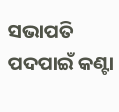ସଭାପତି ପଦପାଇଁ କଣ୍ଟା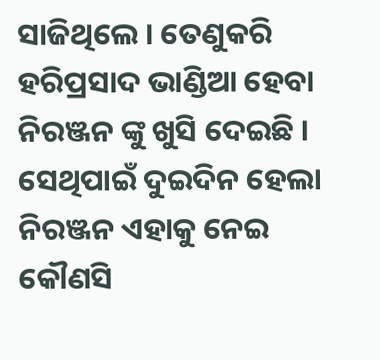ସାଜିଥିଲେ । ତେଣୁକରି ହରିପ୍ରସାଦ ଭାଣ୍ଡିଆ ହେବା ନିରଞ୍ଜନ ଙ୍କୁ ଖୁସି ଦେଇଛି । ସେଥିପାଇଁ ଦୁଇଦିନ ହେଲା ନିରଞ୍ଜନ ଏହାକୁ ନେଇ କୌଣସି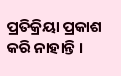ପ୍ରତିକ୍ରିୟା ପ୍ରକାଶ କରି ନାହାନ୍ତି ।